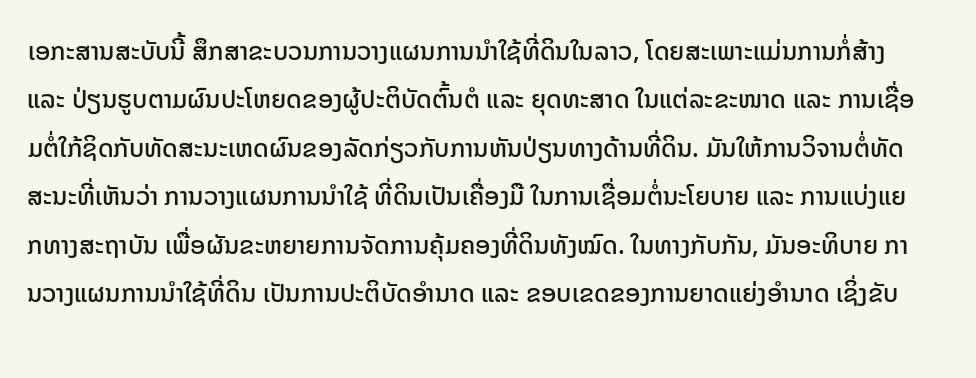ເອກະສານສະບັບນີ້ ສຶກສາຂະບວນການວາງແຜນການນຳໃຊ້ທີ່ດິນໃນລາວ, ໂດຍສະເພາະແມ່ນການກໍ່ສ້າງ ແລະ ປ່ຽນຮູບຕາມຜົນປະໂຫຍດຂອງຜູ້ປະຕິບັດຕົ້ນຕໍ ແລະ ຍຸດທະສາດ ໃນແຕ່ລະຂະໜາດ ແລະ ການເຊື່ອມຕໍ່ໃກ້ຊິດກັບທັດສະນະເຫດຜົນຂອງລັດກ່ຽວກັບການຫັນປ່ຽນທາງດ້ານທີ່ດິນ. ມັນໃຫ້ການວິຈານຕໍ່ທັດສະນະທີ່ເຫັນວ່າ ການວາງແຜນການນຳໃຊ້ ທີ່ດິນເປັນເຄື່ອງມື ໃນການເຊື່ອມຕໍ່ນະໂຍບາຍ ແລະ ການແບ່ງແຍກທາງສະຖາບັນ ເພື່ອຜັນຂະຫຍາຍການຈັດການຄຸ້ມຄອງທີ່ດິນທັງໝົດ. ໃນທາງກັບກັນ, ມັນອະທິບາຍ ການວາງແຜນການນຳໃຊ້ທີ່ດິນ ເປັນການປະຕິບັດອຳນາດ ແລະ ຂອບເຂດຂອງການຍາດແຍ່ງອຳນາດ ເຊິ່ງຂັບ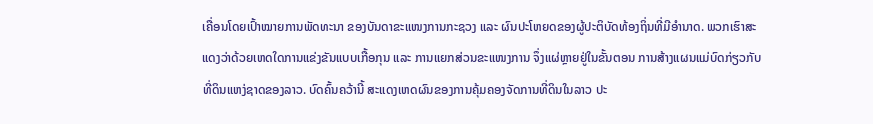ເຄື່ອນໂດຍເປົ້າໝາຍການພັດທະນາ ຂອງບັນດາຂະແໜງການກະຊວງ ແລະ ຜົນປະໂຫຍດຂອງຜູ້ປະຕິບັດທ້ອງຖິ່ນທີ່ມີອຳນາດ. ພວກເຮົາສະແດງວ່າດ້ວຍເຫດໃດການແຂ່ງຂັນແບບເກື້ອກຸນ ແລະ ການແຍກສ່ວນຂະແໜງການ ຈຶ່ງແຜ່ຫຼາຍຢູ່ໃນຂັ້ນຕອນ ການສ້າງແຜນແມ່ບົດກ່ຽວກັບທີ່ດິນແຫງ່ຊາດຂອງລາວ. ບົດຄົ້ນຄວ້ານີ້ ສະແດງເຫດຜົນຂອງການຄຸ້ມຄອງຈັດການທີ່ດິນໃນລາວ ປະ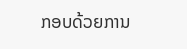ກອບດ້ວຍການ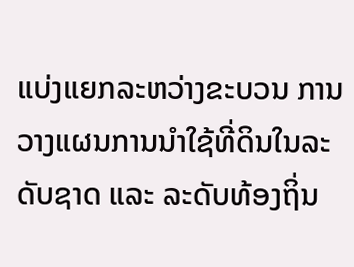ແບ່ງແຍກລະຫວ່າງຂະບວນ ການວາງແຜນການນຳໃຊ້ທີ່ດິນໃນລະດັບຊາດ ແລະ ລະດັບທ້ອງຖິ່ນ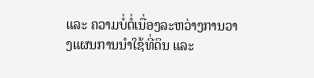ແລະ ຄວາມບໍ່ຕໍ່ເນື່ອງລະຫວ່າງການວາງແຜນການນຳໃຊ້ທີ່ດິນ ແລະ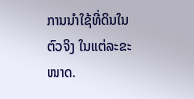ການນຳໃຊ້ທີ່ດິນໃນຕົວຈິງ ໃນແຕ່ລະຂະໜາດ.